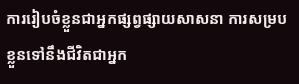ការរៀបចំខ្លួនជាអ្នកផ្សព្វផ្សាយសាសនា ការសម្របខ្លួនទៅនឹងជីវិតជាអ្នក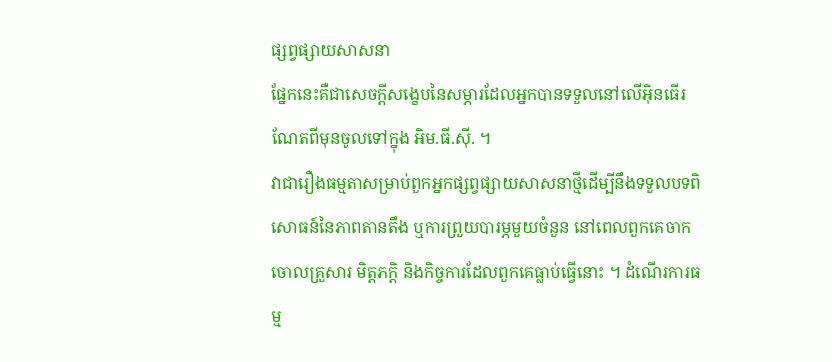ផ្សព្វផ្សាយសាសនា
ផ្នែកនេះគឺជាសេចក្ដីសង្ខេបនៃសម្ភារដែលអ្នកបានទទួលនៅលើអ៊ិនធើរណែតពីមុនចូលទៅក្នុង អិម.ធី.ស៊ី. ។
វាជារឿងធម្មតាសម្រាប់ពួកអ្នកផ្សព្វផ្សាយសាសនាថ្មីដើម្បីនឹងទទួលបទពិសោធន៍នៃភាពតានតឹង ឬការព្រួយបារម្ភមួយចំនួន នៅពេលពួកគេចាកចោលគ្រួសារ មិត្តភក្ដិ និងកិច្ចការដែលពួកគេធ្លាប់ធ្វើនោះ ។ ដំណើរការធម្ម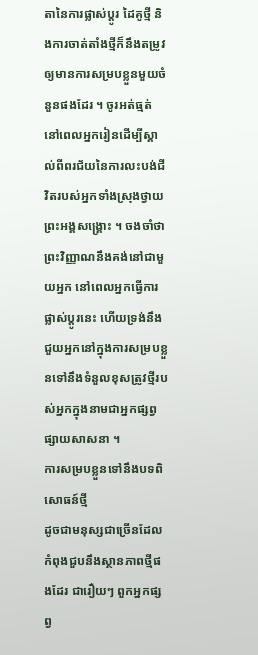តានៃការផ្លាស់ប្ដូរ ដៃគូថ្មី និងការចាត់តាំងថ្មីក៏នឹងតម្រូវឲ្យមានការសម្របខ្លួនមួយចំនួនផងដែរ ។ ចូរអត់ធ្មត់ នៅពេលអ្នករៀនដើម្បីស្គាល់ពីពរជ័យនៃការលះបង់ជីវិតរបស់អ្នកទាំងស្រុងថ្វាយព្រះអង្គសង្គ្រោះ ។ ចងចាំថា ព្រះវិញ្ញាណនឹងគង់នៅជាមួយអ្នក នៅពេលអ្នកធ្វើការផ្លាស់ប្ដូរនេះ ហើយទ្រង់នឹងជួយអ្នកនៅក្នុងការសម្របខ្លួនទៅនឹងទំនួលខុសត្រូវថ្មីរបស់អ្នកក្នុងនាមជាអ្នកផ្សព្វផ្សាយសាសនា ។
ការសម្របខ្លួនទៅនឹងបទពិសោធន៍ថ្មី
ដូចជាមនុស្សជាច្រើនដែលកំពុងជួបនឹងស្ថានភាពថ្មីផងដែរ ជារឿយៗ ពួកអ្នកផ្សព្វ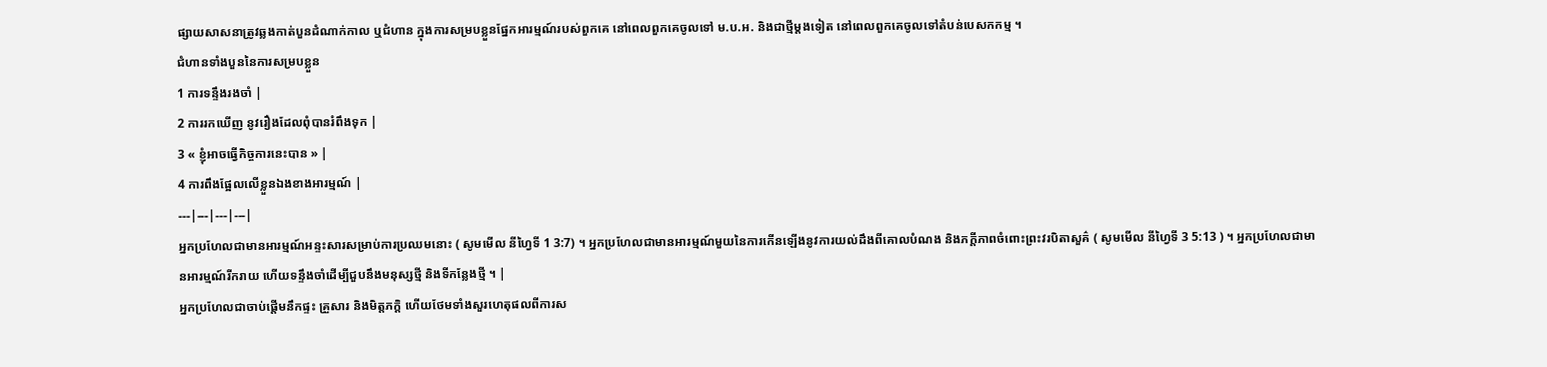ផ្សាយសាសនាត្រូវឆ្លងកាត់បួនដំណាក់កាល ឬជំហាន ក្នុងការសម្របខ្លួនផ្នែកអារម្មណ៍របស់ពួកគេ នៅពេលពួកគេចូលទៅ ម.ប.អ. និងជាថ្មីម្ដងទៀត នៅពេលពួកគេចូលទៅតំបន់បេសកកម្ម ។
ជំហានទាំងបួននៃការសម្របខ្លួន
1 ការទន្ទឹងរងចាំ |
2 ការរកឃើញ នូវរឿងដែលពុំបានរំពឹងទុក |
3 « ខ្ញុំអាចធ្វើកិច្ចការនេះបាន » |
4 ការពឹងផ្អែលលើខ្លួនឯងខាងអារម្មណ៍ |
---|---|---|---|
អ្នកប្រហែលជាមានអារម្មណ៍អន្ទះសារសម្រាប់ការប្រឈមនោះ ( សូមមើល នីហ្វៃទី 1 3:7) ។ អ្នកប្រហែលជាមានអារម្មណ៍មួយនៃការកើនឡើងនូវការយល់ដឹងពីគោលបំណង និងភក្ដីភាពចំពោះព្រះវរបិតាសួគ៌ ( សូមមើល នីហ្វៃទី 3 5:13 ) ។ អ្នកប្រហែលជាមានអារម្មណ៍រីករាយ ហើយទន្ទឹងចាំដើម្បីជួបនឹងមនុស្សថ្មី និងទីកន្លែងថ្មី ។ |
អ្នកប្រហែលជាចាប់ផ្ដើមនឹកផ្ទះ គ្រួសារ និងមិត្តភក្ដិ ហើយថែមទាំងសួរហេតុផលពីការស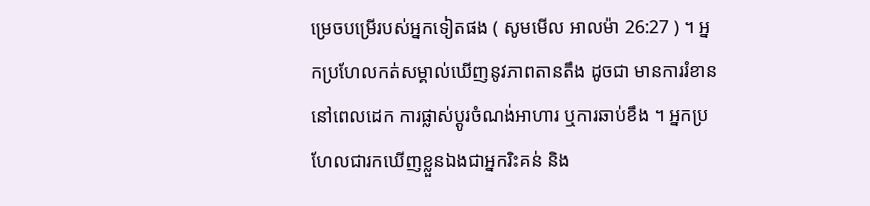ម្រេចបម្រើរបស់អ្នកទៀតផង ( សូមមើល អាលម៉ា 26:27 ) ។ អ្នកប្រហែលកត់សម្គាល់ឃើញនូវភាពតានតឹង ដូចជា មានការរំខាននៅពេលដេក ការផ្លាស់ប្ដូរចំណង់អាហារ ឬការឆាប់ខឹង ។ អ្នកប្រហែលជារកឃើញខ្លួនឯងជាអ្នករិះគន់ និង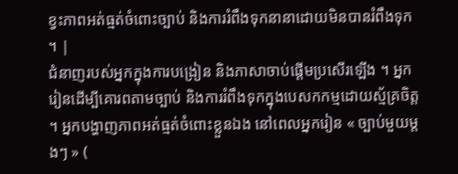ខ្វះភាពអត់ធ្មត់ចំពោះច្បាប់ និងការរំពឹងទុកនានាដោយមិនបានរំពឹងទុក ។ |
ជំនាញរបស់អ្នកក្នុងការបង្រៀន និងភាសាចាប់ផ្ដើមប្រសើរឡើង ។ អ្នករៀនដើម្បីគោរពតាមច្បាប់ និងការរំពឹងទុកក្នុងបេសកកម្មដោយស្ម័គ្រចិត្ត ។ អ្នកបង្ហាញភាពអត់ធ្មត់ចំពោះខ្លួនឯង នៅពេលអ្នករៀន « ច្បាប់មួយម្ដងៗ » (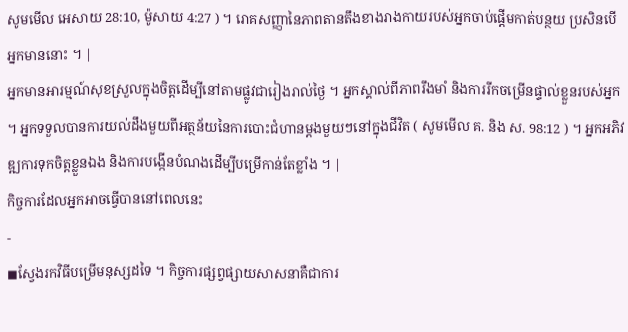សូមមើល អេសាយ 28:10, ម៉ូសាយ 4:27 ) ។ រោគសញ្ញានៃភាពតានតឹងខាងរាងកាយរបស់អ្នកចាប់ផ្ដើមកាត់បន្ថយ ប្រសិនបើអ្នកមាននោះ ។ |
អ្នកមានអារម្មណ៍សុខស្រួលក្នុងចិត្តដើម្បីនៅតាមផ្លូវជារៀងរាល់ថ្ងៃ ។ អ្នកស្គាល់ពីភាពរឹងមាំ និងការរីកចម្រើនផ្ទាល់ខ្លួនរបស់អ្នក ។ អ្នកទទួលបានការយល់ដឹងមួយពីអត្ថន័យនៃការបោះជំហានម្ដងមួយៗនៅក្នុងជីវិត ( សូមមើល គ. និង ស. 98:12 ) ។ អ្នកអភិវឌ្ឍការទុកចិត្តខ្លួនឯង និងការបង្កើនបំណងដើម្បីបម្រើកាន់តែខ្លាំង ។ |
កិច្ចការដែលអ្នកអាចធ្វើបាននៅពេលនេះ
-
◼ស្វែងរកវិធីបម្រើមនុស្សដទៃ ។ កិច្ចការផ្សព្វផ្សាយសាសនាគឺជាការ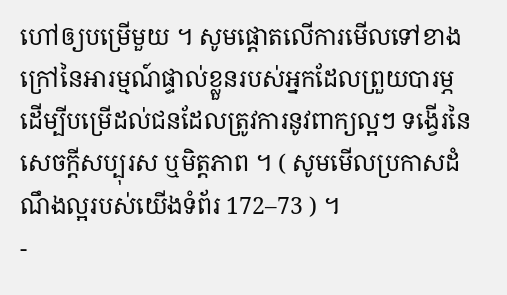ហៅឲ្យបម្រើមួយ ។ សូមផ្ដោតលើការមើលទៅខាងក្រៅនៃអារម្មណ៍ផ្ទាល់ខ្លួនរបស់អ្នកដែលព្រួយបារម្ភ ដើម្បីបម្រើដល់ជនដែលត្រូវការនូវពាក្យល្អៗ ទង្វើរនៃសេចក្ដីសប្បុរស ឬមិត្តភាព ។ ( សូមមើលប្រកាសដំណឹងល្អរបស់យើងទំព័រ 172–73 ) ។
-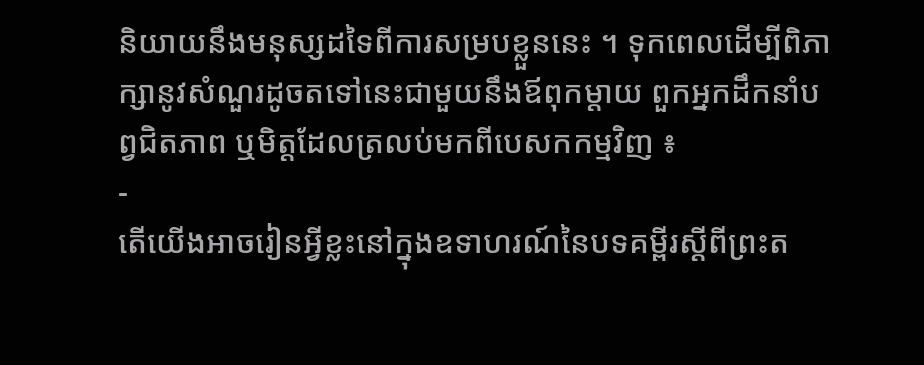និយាយនឹងមនុស្សដទៃពីការសម្របខ្លួននេះ ។ ទុកពេលដើម្បីពិភាក្សានូវសំណួរដូចតទៅនេះជាមួយនឹងឪពុកម្ដាយ ពួកអ្នកដឹកនាំបព្វជិតភាព ឬមិត្តដែលត្រលប់មកពីបេសកកម្មវិញ ៖
-
តើយើងអាចរៀនអ្វីខ្លះនៅក្នុងឧទាហរណ៍នៃបទគម្ពីរស្ដីពីព្រះត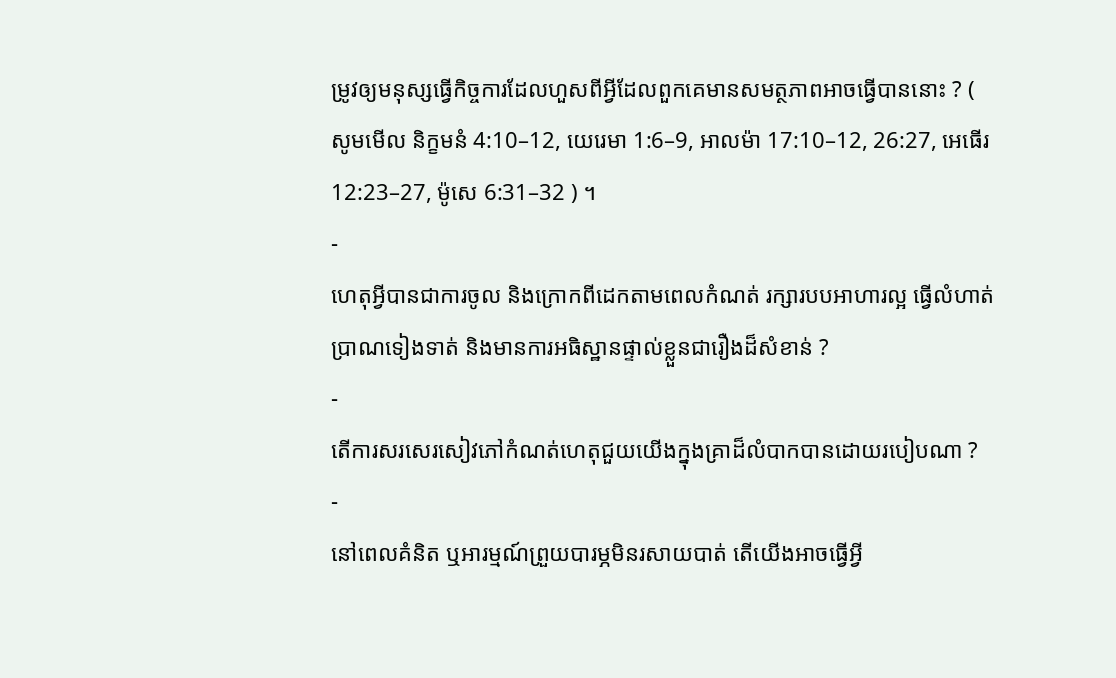ម្រូវឲ្យមនុស្សធ្វើកិច្ចការដែលហួសពីអ្វីដែលពួកគេមានសមត្ថភាពអាចធ្វើបាននោះ ? ( សូមមើល និក្ខមនំ 4:10–12, យេរេមា 1:6–9, អាលម៉ា 17:10–12, 26:27, អេធើរ 12:23–27, ម៉ូសេ 6:31–32 ) ។
-
ហេតុអ្វីបានជាការចូល និងក្រោកពីដេកតាមពេលកំណត់ រក្សារបបអាហារល្អ ធ្វើលំហាត់ប្រាណទៀងទាត់ និងមានការអធិស្ឋានផ្ទាល់ខ្លួនជារឿងដ៏សំខាន់ ?
-
តើការសរសេរសៀវភៅកំណត់ហេតុជួយយើងក្នុងគ្រាដ៏លំបាកបានដោយរបៀបណា ?
-
នៅពេលគំនិត ឬអារម្មណ៍ព្រួយបារម្ភមិនរសាយបាត់ តើយើងអាចធ្វើអ្វី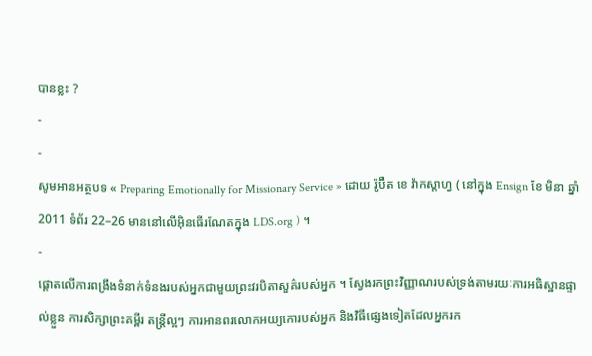បានខ្លះ ?
-
-
សូមអានអត្ថបទ « Preparing Emotionally for Missionary Service » ដោយ រ៉ូប៊ឺត ខេ វ៉ាកស្តាហ្វ ( នៅក្នុង Ensign ខែ មិនា ឆ្នាំ 2011 ទំព័រ 22–26 មាននៅលើអ៊ិនធើរណែតក្នុង LDS.org ) ។
-
ផ្ដោតលើការពង្រឹងទំនាក់ទំនងរបស់អ្នកជាមួយព្រះវរបិតាសួគ៌របស់អ្នក ។ ស្វែងរកព្រះវិញ្ញាណរបស់ទ្រង់តាមរយៈការអធិស្ឋានផ្ទាល់ខ្លួន ការសិក្សាព្រះគម្ពីរ តន្ត្រីល្អៗ ការអានពរលោកអយ្យកោរបស់អ្នក និងវិធីផ្សេងទៀតដែលអ្នករក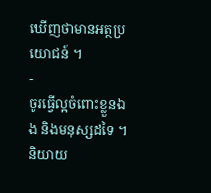ឃើញថាមានអត្ថប្រយោជន៍ ។
-
ចូរធ្វើល្អចំពោះខ្លួនឯង និងមនុស្សដទៃ ។ និយាយ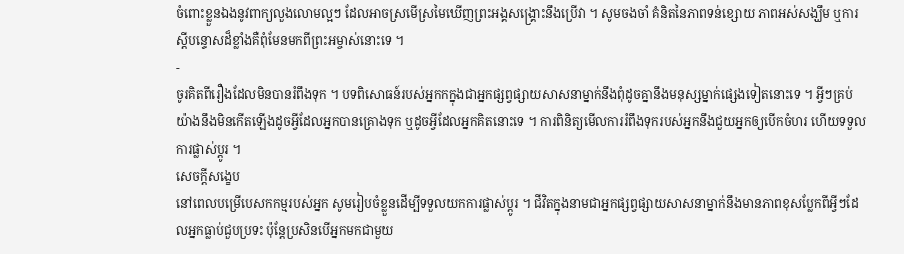ចំពោះខ្លួនឯងនូវពាក្យលួងលោមល្អៗ ដែលអាចស្រមើស្រមៃឃើញព្រះអង្គសង្គ្រោះនឹងប្រើវា ។ សូមចងចាំ គំនិតនៃភាពទន់ខ្សោយ ភាពអស់សង្ឃឹម ឬការស្ដីបន្ទោសដ៏ខ្លាំងគឺពុំមែនមកពីព្រះអម្ចាស់នោះទេ ។
-
ចូរគិតពីរឿងដែលមិនបានរំពឹងទុក ។ បទពិសោធន៍របស់អ្នកកក្នុងជាអ្នកផ្សព្វផ្សាយសាសនាម្នាក់នឹងពុំដូចគ្នានឹងមនុស្សម្នាក់ផ្សេងទៀតនោះទេ ។ អ្វីៗគ្រប់យ៉ាងនឹងមិនកើតឡើងដូចអ្វីដែលអ្នកបានគ្រោងទុក ឬដូចអ្វីដែលអ្នកគិតនោះទេ ។ ការពិនិត្យមើលការរំពឹងទុករបស់អ្នកនឹងជួយអ្នកឲ្យបើកចំហរ ហើយទទួលការផ្លាស់ប្ដូរ ។
សេចក្ដីសង្ខេប
នៅពេលបម្រើបេសកកម្មរបស់អ្នក សូមរៀបចំខ្លួនដើម្បីទទួលយកការផ្លាស់ប្ដូរ ។ ជីវិតក្នុងនាមជាអ្នកផ្សព្វផ្សាយសាសនាម្នាក់នឹងមានភាពខុសប្លែកពីអ្វីៗដែលអ្នកធ្លាប់ជួបប្រទះ ប៉ុន្តែប្រសិនបើអ្នកមកជាមួយ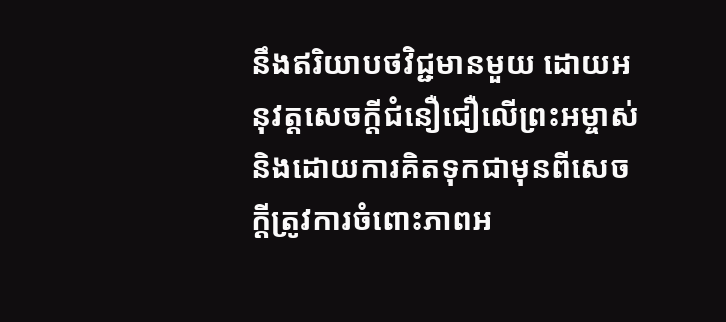នឹងឥរិយាបថវិជ្ជមានមួយ ដោយអនុវត្តសេចក្តីជំនឿជឿលើព្រះអម្ចាស់ និងដោយការគិតទុកជាមុនពីសេចក្ដីត្រូវការចំពោះភាពអ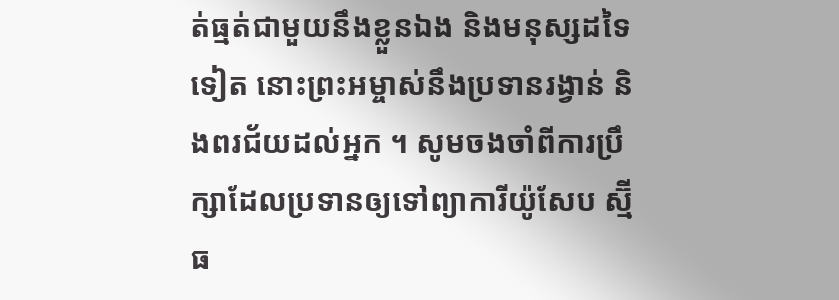ត់ធ្មត់ជាមួយនឹងខ្លួនឯង និងមនុស្សដទៃទៀត នោះព្រះអម្ចាស់នឹងប្រទានរង្វាន់ និងពរជ័យដល់អ្នក ។ សូមចងចាំពីការប្រឹក្សាដែលប្រទានឲ្យទៅព្យាការីយ៉ូសែប ស្ម៊ីធ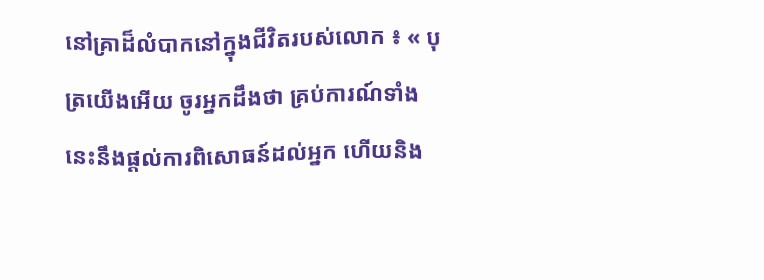នៅគ្រាដ៏លំបាកនៅក្នុងជីវិតរបស់លោក ៖ « បុត្រយើងអើយ ចូរអ្នកដឹងថា គ្រប់ការណ៍ទាំងនេះនឹងផ្ដល់ការពិសោធន៍ដល់អ្នក ហើយនិង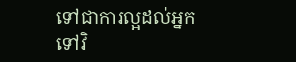ទៅជាការល្អដល់អ្នកទៅវិ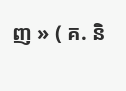ញ » ( គ. និ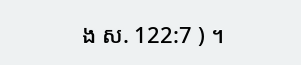ង ស. 122:7 ) ។